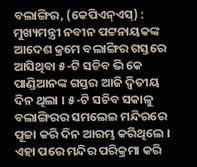ବଲାଙ୍ଗିର, (କେପିଏନ୍ଏସ୍) : ମୁଖ୍ୟମନ୍ତ୍ରୀ ନବୀନ ପଟ୍ଟନାୟକଙ୍କ ଆଦେଶ କ୍ରମେ ବଲାଙ୍ଗିର ଗସ୍ତରେ ଆସିଥିବା ୫-ଟି ସଚିବ ଭି କେ ପାଣ୍ଡିଆନଙ୍କ ଗସ୍ତର ଆଜି ଦ୍ଵିତୀୟ ଦିନ ଥିଲା । ୫-ଟି ସଚିବ ସକାଳୁ ବଲାଙ୍ଗିରର ସମଲେଇ ମନ୍ଦିରରେ ପୂଜା କରି ଦିନ ଆରମ୍ଭ କରିଥିଲେ । ଏହା ପରେ ମନ୍ଦିର ପରିକ୍ରମା କରି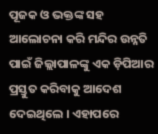ପୂଜକ ଓ ଭକ୍ତଙ୍କ ସହ ଆଲୋଚନା କରି ମନ୍ଦିର ଉନ୍ନତି ପାଇଁ ଜିଲ୍ଲାପାଳଙ୍କୁ ଏକ ଡ଼ିପିଆର ପ୍ରସ୍ତୁତ କରିବାକୁ ଆଦେଶ ଦେଇଥିଲେ । ଏହାପରେ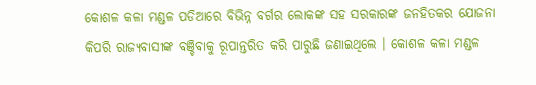କୋଶଳ କଳା ମଣ୍ଡଳ ପଡିଆରେ ବିଭିନ୍ନ ବର୍ଗର ଲୋକଙ୍କ ସହ ସରକାରଙ୍କ ଜନହିତକର ଯୋଜନା କିପରି ରାଜ୍ୟବାସୀଙ୍କ ବଞ୍ଚିବାକୁ ରୂପାନ୍ତରିତ କରି ପାରୁଛି ଜଣାଇଥିଲେ । କୋଶଳ କଳା ମଣ୍ଡଳ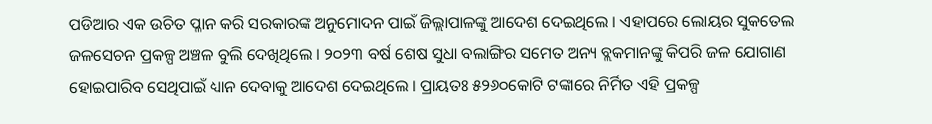ପଡିଆର ଏକ ଉଚିତ ପ୍ଳାନ କରି ସରକାରଙ୍କ ଅନୁମୋଦନ ପାଇଁ ଜିଲ୍ଲାପାଳଙ୍କୁ ଆଦେଶ ଦେଇଥିଲେ । ଏହାପରେ ଲୋୟର ସୁକତେଲ ଜଳସେଚନ ପ୍ରକଳ୍ପ ଅଞ୍ଚଳ ବୁଲି ଦେଖିଥିଲେ । ୨୦୨୩ ବର୍ଷ ଶେଷ ସୁଧା ବଲାଙ୍ଗିର ସମେତ ଅନ୍ୟ ବ୍ଲକମାନଙ୍କୁ କିପରି ଜଳ ଯୋଗାଣ ହୋଇପାରିବ ସେଥିପାଇଁ ଧ୍ୟାନ ଦେବାକୁ ଆଦେଶ ଦେଇଥିଲେ । ପ୍ରାୟତଃ ୫୨୬୦କୋଟି ଟଙ୍କାରେ ନିର୍ମିତ ଏହି ପ୍ରକଳ୍ପ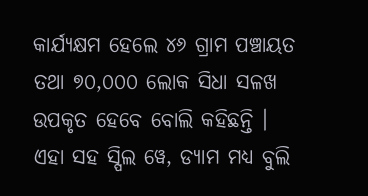କାର୍ଯ୍ୟକ୍ଷମ ହେଲେ ୪୬ ଗ୍ରାମ ପଞ୍ଚାୟତ ତଥା ୭୦,୦୦୦ ଲୋକ ସିଧା ସଳଖ ଉପକୃତ ହେବେ ବୋଲି କହିଛନ୍ତି । ଏହା ସହ ସ୍ପିଲ ୱେ, ଡ୍ୟାମ ମଧ୍ୟ ବୁଲି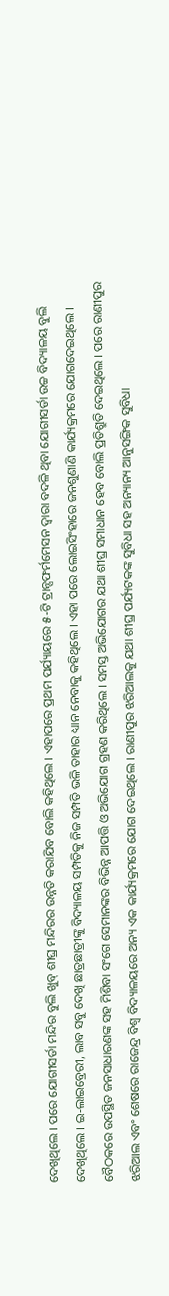ଦେଖିଥିଲେ । ପରେ ଯୋଗୀସର୍ଡା ମନ୍ଦିର ବୁଲି ଖୁବ୍ ଶୀଘ୍ର ମନ୍ଦିରର ଉନ୍ନତି କରାଯିବ ବୋଲି କହିଥିଲେ । ଏହାପରେ ପ୍ରଥମ ପର୍ଯ୍ୟାୟରେ ୫-ଟି ଟ୍ରାନ୍ସଫର୍ମମେସନ ଦ୍ଵାରା ବଦଳି ଥିବା ଯୋଗୀସର୍ଡା ଉଚ୍ଚ ବିଦ୍ୟାଳୟ ବୁଲି ଦେଖିଥିଲେ । ଇ-ଲାଇବ୍ରେରୀ, ଲାବ ସବୁ ଦେଖି ଛାତ୍ରଛାତ୍ରୀଙ୍କୁ ବିଦ୍ୟାଳୟ ସମ୍ପତିକୁ ନିଜ ସମ୍ପତି ଭଳି ତାହାର ଧ୍ୟାନ ନେବାକୁ କହିଥିଲେ । ଏହା ପରେ ଲୋଇସିଂହାରେ ଜନଶୁଣାଣି କାର୍ଯ୍ୟକ୍ରମରେ ଯୋଗଦେଇଥିଲେ । ବୈଠକରେ ଉପସ୍ଥିତ ଜନସାଧାରଣଙ୍କ ସହ ମିଶିବା ସଂଗେ ସେମାନଙ୍କର ବିଭିନ୍ନ ଆପତ୍ତି ଓ ଅଭିଯୋଗ ଗ୍ରହଣ କରିଥିଲେ । ସମସ୍ତ ଅଭିଯୋଗର ଯଥା ଶୀଘ୍ର ସମାଧାନ ହେବ ବୋଲି ପ୍ରତିଶ୍ରୁତି ଦେଇଥିଲେ । ପରେ ରାଣୀପୁର ଝରିଆଲ ଏବଂ ଶେଷରେ ରାଜେନ୍ଦ୍ର ବିଶ୍ୱ ବିଦ୍ୟାଳୟରେ ଅନ୍ୟ ଏକ କାର୍ଯ୍ୟକ୍ରମରେ ଯୋଗ ଦେଇଥିଲେ । ରାଣୀପୁର ଝରିଆଲକୁ ଯଥା ଶୀଘ୍ର ପର୍ଯ୍ୟଟକଙ୍କ ସୁବିଧା ସହ ଅନ୍ୟାନ୍ୟ ଆନୁସଙ୍ଗିକ ସୁବିଧା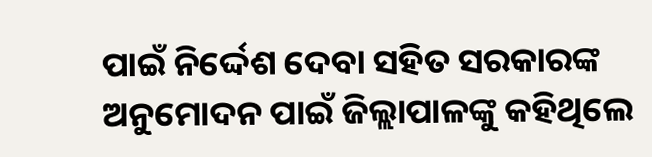ପାଇଁ ନିର୍ଦ୍ଦେଶ ଦେବା ସହିତ ସରକାରଙ୍କ ଅନୁମୋଦନ ପାଇଁ ଜିଲ୍ଲାପାଳଙ୍କୁ କହିଥିଲେ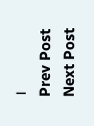।
Prev Post
Next Post